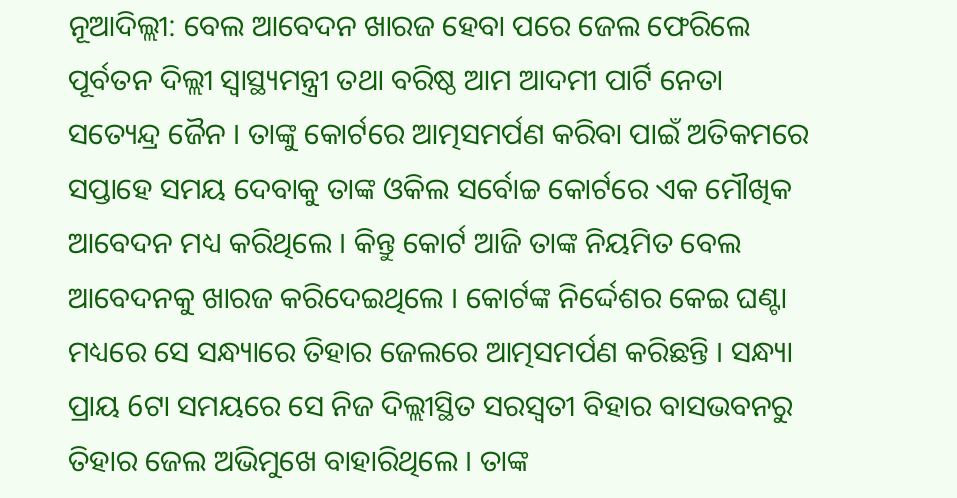ନୂଆଦିଲ୍ଲୀ: ବେଲ ଆବେଦନ ଖାରଜ ହେବା ପରେ ଜେଲ ଫେରିଲେ ପୂର୍ବତନ ଦିଲ୍ଲୀ ସ୍ବାସ୍ଥ୍ୟମନ୍ତ୍ରୀ ତଥା ବରିଷ୍ଠ ଆମ ଆଦମୀ ପାର୍ଟି ନେତା ସତ୍ୟେନ୍ଦ୍ର ଜୈନ । ତାଙ୍କୁ କୋର୍ଟରେ ଆତ୍ମସମର୍ପଣ କରିବା ପାଇଁ ଅତିକମରେ ସପ୍ତାହେ ସମୟ ଦେବାକୁ ତାଙ୍କ ଓକିଲ ସର୍ବୋଚ୍ଚ କୋର୍ଟରେ ଏକ ମୌଖିକ ଆବେଦନ ମଧ୍ୟ କରିଥିଲେ । କିନ୍ତୁ କୋର୍ଟ ଆଜି ତାଙ୍କ ନିୟମିତ ବେଲ ଆବେଦନକୁ ଖାରଜ କରିଦେଇଥିଲେ । କୋର୍ଟଙ୍କ ନିର୍ଦ୍ଦେଶର କେଇ ଘଣ୍ଟା ମଧ୍ୟରେ ସେ ସନ୍ଧ୍ୟାରେ ତିହାର ଜେଲରେ ଆତ୍ମସମର୍ପଣ କରିଛନ୍ତି । ସନ୍ଧ୍ୟା ପ୍ରାୟ 6ଟା ସମୟରେ ସେ ନିଜ ଦିଲ୍ଲୀସ୍ଥିତ ସରସ୍ବତୀ ବିହାର ବାସଭବନରୁ ତିହାର ଜେଲ ଅଭିମୁଖେ ବାହାରିଥିଲେ । ତାଙ୍କ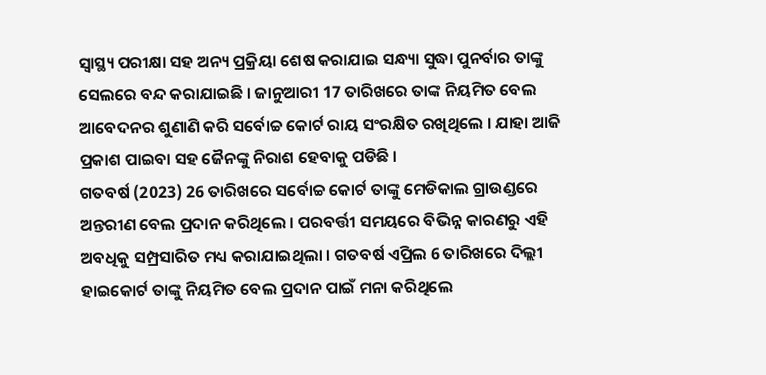ସ୍ବାସ୍ଥ୍ୟ ପରୀକ୍ଷା ସହ ଅନ୍ୟ ପ୍ରକ୍ରିୟା ଶେଷ କରାଯାଇ ସନ୍ଧ୍ୟା ସୁଦ୍ଧା ପୁନର୍ବାର ତାଙ୍କୁ ସେଲରେ ବନ୍ଦ କରାଯାଇଛି । ଜାନୁଆରୀ 17 ତାରିଖରେ ତାଙ୍କ ନିୟମିତ ବେଲ ଆବେଦନର ଶୁଣାଣି କରି ସର୍ବୋଚ୍ଚ କୋର୍ଟ ରାୟ ସଂରକ୍ଷିତ ରଖିଥିଲେ । ଯାହା ଆଜି ପ୍ରକାଶ ପାଇବା ସହ ଜୈନଙ୍କୁ ନିରାଶ ହେବାକୁ ପଡିଛି ।
ଗତବର୍ଷ (2023) 26 ତାରିଖରେ ସର୍ବୋଚ୍ଚ କୋର୍ଟ ତାଙ୍କୁ ମେଡିକାଲ ଗ୍ରାଉଣ୍ଡରେ ଅନ୍ତରୀଣ ବେଲ ପ୍ରଦାନ କରିଥିଲେ । ପରବର୍ତ୍ତୀ ସମୟରେ ବିଭିନ୍ନ କାରଣରୁ ଏହି ଅବଧିକୁ ସମ୍ପ୍ରସାରିତ ମଧ୍ୟ କରାଯାଇଥିଲା । ଗତବର୍ଷ ଏପ୍ରିଲ 6 ତାରିଖରେ ଦିଲ୍ଲୀ ହାଇକୋର୍ଟ ତାଙ୍କୁ ନିୟମିତ ବେଲ ପ୍ରଦାନ ପାଇଁ ମନା କରିଥିଲେ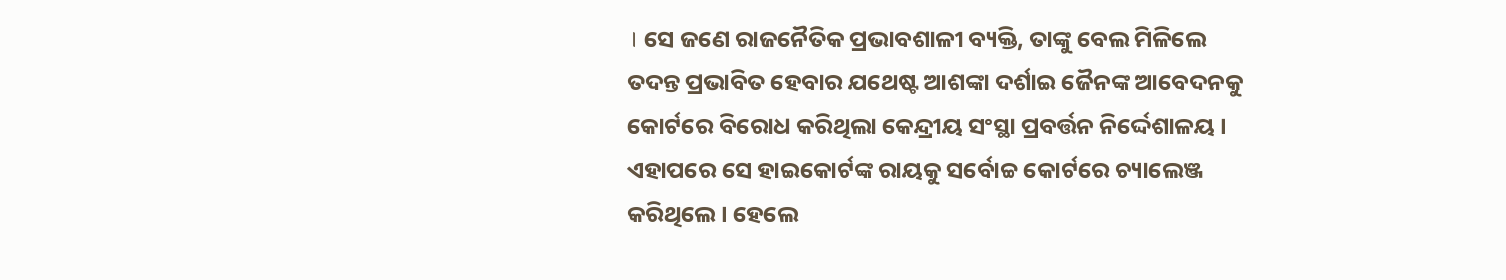। ସେ ଜଣେ ରାଜନୈତିକ ପ୍ରଭାବଶାଳୀ ବ୍ୟକ୍ତି, ତାଙ୍କୁ ବେଲ ମିଳିଲେ ତଦନ୍ତ ପ୍ରଭାବିତ ହେବାର ଯଥେଷ୍ଟ ଆଶଙ୍କା ଦର୍ଶାଇ ଜୈନଙ୍କ ଆବେଦନକୁ କୋର୍ଟରେ ବିରୋଧ କରିଥିଲା କେନ୍ଦ୍ରୀୟ ସଂସ୍ଥା ପ୍ରବର୍ତ୍ତନ ନିର୍ଦ୍ଦେଶାଳୟ । ଏହାପରେ ସେ ହାଇକୋର୍ଟଙ୍କ ରାୟକୁ ସର୍ବୋଚ୍ଚ କୋର୍ଟରେ ଚ୍ୟାଲେଞ୍ଜ କରିଥିଲେ । ହେଲେ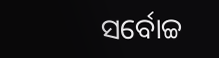ସର୍ବୋଚ୍ଚ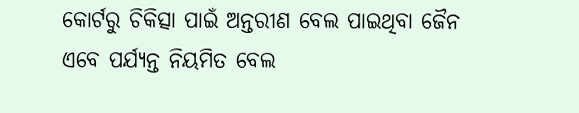କୋର୍ଟରୁ ଚିକିତ୍ସା ପାଇଁ ଅନ୍ତରୀଣ ବେଲ ପାଇଥିବା ଜୈନ ଏବେ ପର୍ଯ୍ୟନ୍ତ ନିୟମିତ ବେଲ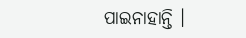ପାଇନାହାନ୍ତି ।